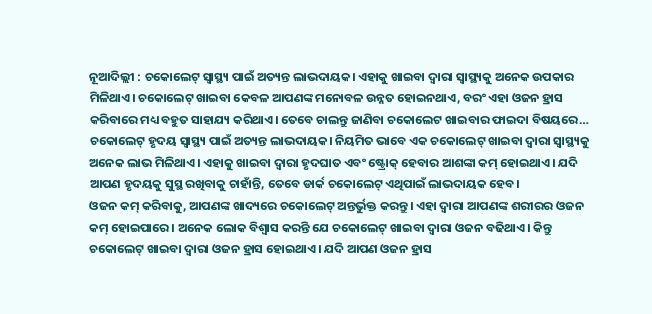ନୂଆଦିଲ୍ଲୀ : ଚକୋଲେଟ୍ ସ୍ୱାସ୍ଥ୍ୟ ପାଇଁ ଅତ୍ୟନ୍ତ ଲାଭଦାୟକ। ଏହାକୁ ଖାଇବା ଦ୍ୱାରା ସ୍ୱାସ୍ଥ୍ୟକୁ ଅନେକ ଉପକାର ମିଳିଥାଏ। ଚକୋଲେଟ୍ ଖାଇବା କେବଳ ଆପଣଙ୍କ ମନୋବଳ ଉନ୍ନତ ହୋଇନଥାଏ, ବରଂ ଏହା ଓଜନ ହ୍ରାସ କରିବାରେ ମଧ୍ୟ ବହୁତ ସାହାଯ୍ୟ କରିଥାଏ। ତେବେ ଚାଲନ୍ତୁ ଜାଣିବା ଚକୋଲେଟ ଖାଇବାର ଫାଇଦା ବିଷୟରେ…
ଚକୋଲେଟ୍ ହୃଦୟ ସ୍ୱାସ୍ଥ୍ୟ ପାଇଁ ଅତ୍ୟନ୍ତ ଲାଭଦାୟକ। ନିୟମିତ ଭାବେ ଏକ ଚକୋଲେଟ୍ ଖାଇବା ଦ୍ୱାରା ସ୍ୱାସ୍ଥ୍ୟକୁ ଅନେକ ଲାଭ ମିଳିଥାଏ। ଏହାକୁ ଖାଇବା ଦ୍ୱାରା ହୃଦଘାତ ଏବଂ ଷ୍ଟ୍ରୋକ୍ ହେବାର ଆଶଙ୍କା କମ୍ ହୋଇଥାଏ। ଯଦି ଆପଣ ହୃଦୟକୁ ସୁସ୍ଥ ରଖିବାକୁ ଚାହାଁନ୍ତି, ତେବେ ଡାର୍କ ଚକୋଲେଟ୍ ଏଥିପାଇଁ ଲାଭଦାୟକ ହେବ।
ଓଜନ କମ୍ କରିବାକୁ, ଆପଣଙ୍କ ଖାଦ୍ୟରେ ଚକୋଲେଟ୍ ଅନ୍ତର୍ଭୁକ୍ତ କରନ୍ତୁ। ଏହା ଦ୍ୱାରା ଆପଣଙ୍କ ଶରୀରର ଓଜନ କମ୍ ହୋଇପାରେ। ଅନେକ ଲୋକ ବିଶ୍ୱାସ କରନ୍ତି ଯେ ଚକୋଲେଟ୍ ଖାଇବା ଦ୍ୱାରା ଓଜନ ବଢିଥାଏ। କିନ୍ତୁ ଚକୋଲେଟ୍ ଖାଇବା ଦ୍ୱାରା ଓଜନ ହ୍ରାସ ହୋଇଥାଏ। ଯଦି ଆପଣ ଓଜନ ହ୍ରାସ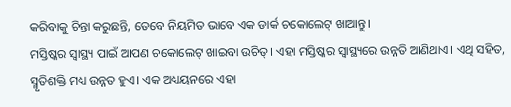କରିବାକୁ ଚିନ୍ତା କରୁଛନ୍ତି, ତେବେ ନିୟମିତ ଭାବେ ଏକ ଡାର୍କ ଚକୋଲେଟ୍ ଖାଆନ୍ତୁ।
ମସ୍ତିଷ୍କର ସ୍ୱାସ୍ଥ୍ୟ ପାଇଁ ଆପଣ ଚକୋଲେଟ୍ ଖାଇବା ଉଚିତ୍। ଏହା ମସ୍ତିଷ୍କର ସ୍ୱାସ୍ଥ୍ୟରେ ଉନ୍ନତି ଆଣିଥାଏ। ଏଥି ସହିତ, ସ୍ମୃତିଶକ୍ତି ମଧ୍ୟ ଉନ୍ନତ ହୁଏ। ଏକ ଅଧ୍ୟୟନରେ ଏହା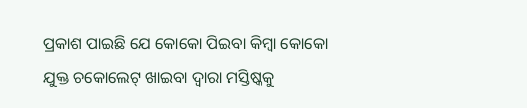ପ୍ରକାଶ ପାଇଛି ଯେ କୋକୋ ପିଇବା କିମ୍ବା କୋକୋ ଯୁକ୍ତ ଚକୋଲେଟ୍ ଖାଇବା ଦ୍ୱାରା ମସ୍ତିଷ୍କକୁ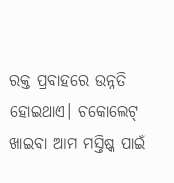ରକ୍ତ ପ୍ରବାହରେ ଉନ୍ନତି ହୋଇଥାଏ। ଚକୋଲେଟ୍ ଖାଇବା ଆମ ମସ୍ତିଷ୍କ ପାଇଁ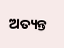ଅତ୍ୟନ୍ତ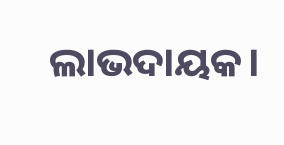ଲାଭଦାୟକ।